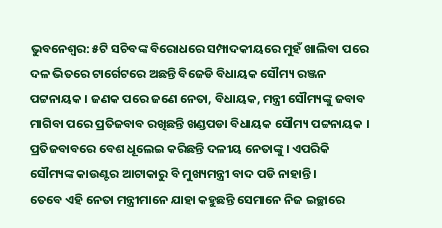ଭୁବନେଶ୍ୱର: ୫ଟି ସଚିବଙ୍କ ବିରୋଧରେ ସମ୍ପାଦକୀୟରେ ମୁହଁ ଖାଲିବା ପରେ ଦଳ ଭିତରେ ଟାର୍ଗେଟରେ ଅଛନ୍ତି ବିଜେଡି ବିଧାୟକ ସୌମ୍ୟ ରଞ୍ଜନ ପଟ୍ଟନାୟକ । ଜଣକ ପରେ ଜଣେ ନେତା, ବିଧାୟକ, ମନ୍ତ୍ରୀ ସୌମ୍ୟଙ୍କୁ ଜବାବ ମାଗିବା ପରେ ପ୍ରତିଜବାବ ରଖିଛନ୍ତି ଖଣ୍ଡପଡା ବିଧାୟକ ସୌମ୍ୟ ପଟ୍ଟନାୟକ । ପ୍ରତିଜବାବରେ ବେଶ ଧୂଲେଇ କରିଛନ୍ତି ଦଳୀୟ ନେତାଙ୍କୁ । ଏପରିକି ସୌମ୍ୟଙ୍କ କାଉଣ୍ଟର ଆଟାକାରୁ ବି ମୁଖ୍ୟମନ୍ତ୍ରୀ ବାଦ ପଡି ନାହାନ୍ତି ।
ତେବେ ଏହି ନେତା ମନ୍ତ୍ରୀମାନେ ଯାହା କହୁଛନ୍ତି ସେମାନେ ନିଜ ଇଚ୍ଛାରେ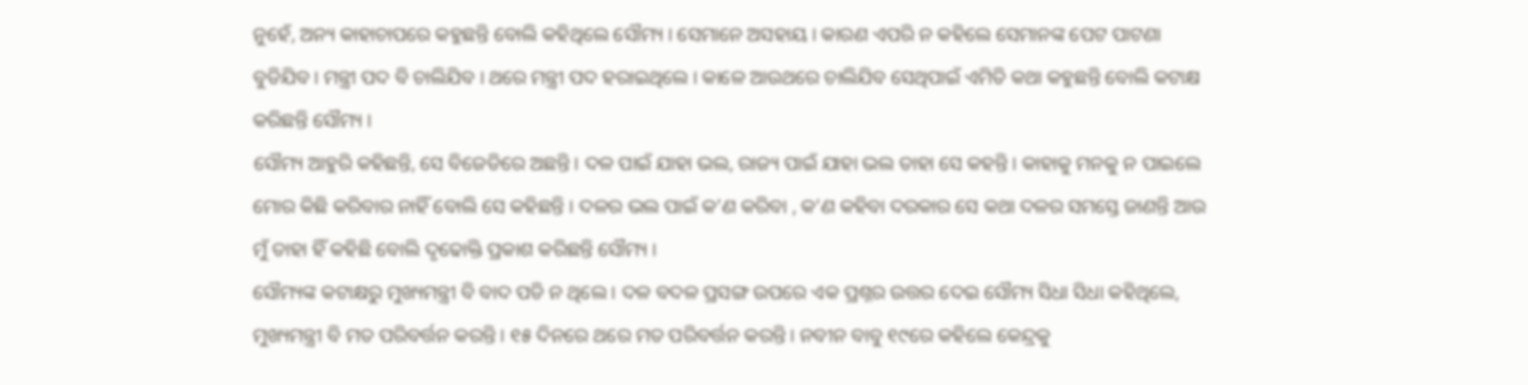ନୁହେଁ, ଅନ୍ୟ କାହାଚାପରେ କହୁଛନ୍ତି ବୋଲି କହିଥିଲେ ସୌମ୍ୟ । ସେମାନେ ଅସହାୟ । କାରଣ ଏପରି ନ କହିଲେ ସେମାନଙ୍କ ପେଟ ପାଟଣା ବୁଡିଯିବ । ମନ୍ତ୍ରୀ ପଦ ବି ଚାଲିଯିବ । ଥରେ ମନ୍ତ୍ରୀ ପଦ ହରାଇଥିଲେ । କାଳେ ଆଉଥରେ ଚାଲିଯିବ ସେଥିପାଇଁ ଏମିତି କଥା କହୁଛନ୍ତି ବୋଲି କଟାକ୍ଷ କରିଛନ୍ତି ସୌମ୍ୟ ।
ସୌମ୍ୟ ଆହୁରି କହିଛନ୍ତି, ସେ ବିଜେଡିରେ ଅଛନ୍ତି । ଦଳ ପାଇଁ ଯାହା ଭଲ, ରାଜ୍ୟ ପାଇଁ ଯାହା ଭଲ ତାହା ସେ କହନ୍ତି । କାହାକୁ ମନକୁ ନ ପାଇଲେ ମୋର କିଛି କରିବାର ନାହିଁ ବୋଲି ସେ କହିଛନ୍ତି । ଦଳର ଭଲ ପାଇଁ କ’ଣ କରିବା , କ’ଣ କହିବା ଦରକାର ସେ କଥା ଦଳର ସମସ୍ତେ ଜାଣନ୍ତି ଆଉ ମୁଁ ତାହା ହିଁ କହିଛି ବୋଲି ଦୃଢୋକ୍ତି ପ୍ରକାଶ କରିଛନ୍ତି ସୌମ୍ୟ ।
ସୌମ୍ୟଙ୍କ କଟାକ୍ଷରୁ ମୁଖ୍ୟମନ୍ତ୍ରୀ ବି ବାଦ ପଡି ନ ଥିଲେ । ଦଳ ବଦଳ ପ୍ରସଙ୍ଗ ଉପରେ ଏକ ପ୍ରଶ୍ନର ଉତ୍ତର ଦେଇ ସୌମ୍ୟ ସିଧା ସିଧା କହିଥିଲେ, ମୁଖ୍ୟମନ୍ତ୍ରୀ ବି ମତ ପରିବର୍ତ୍ତନ କରନ୍ତି । ୧୫ ଦିନରେ ଥରେ ମତ ପରିବର୍ତ୍ତନ କରନ୍ତି । ନବୀନ ବାବୁ ୧୯ରେ କହିଲେ କେନ୍ଦ୍ରକୁ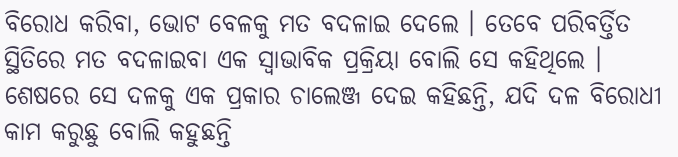ବିରୋଧ କରିବା, ଭୋଟ ବେଳକୁ ମତ ବଦଳାଇ ଦେଲେ । ତେବେ ପରିବର୍ତ୍ତିତ ସ୍ଥିତିରେ ମତ ବଦଳାଇବା ଏକ ସ୍ୱାଭାବିକ ପ୍ରକ୍ରିୟା ବୋଲି ସେ କହିଥିଲେ ।
ଶେଷରେ ସେ ଦଳକୁ ଏକ ପ୍ରକାର ଚାଲେଞ୍ଜ ଦେଇ କହିଛନ୍ତି, ଯଦି ଦଳ ବିରୋଧୀ କାମ କରୁଛୁ ବୋଲି କହୁଛନ୍ତି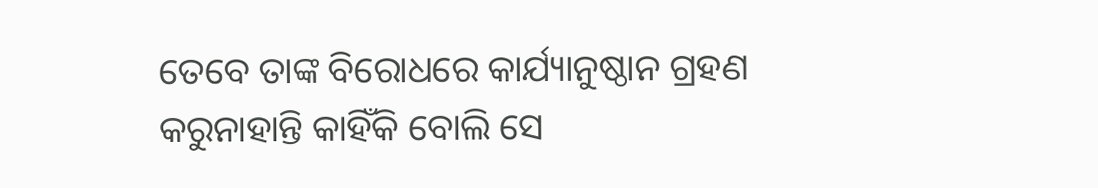ତେବେ ତାଙ୍କ ବିରୋଧରେ କାର୍ଯ୍ୟାନୁଷ୍ଠାନ ଗ୍ରହଣ କରୁନାହାନ୍ତି କାହିଁକି ବୋଲି ସେ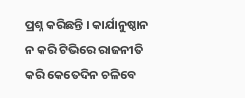ପ୍ରଶ୍ନ କରିଛନ୍ତି । କାର୍ଯାନୁଷ୍ଠାନ ନ କରି ଟିଭିରେ ରାଜନୀତି କରି କେତେଦିନ ଚଳିବେ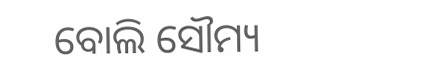ବୋଲି ସୌମ୍ୟ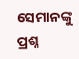ସେମାନଙ୍କୁ ପ୍ରଶ୍ନ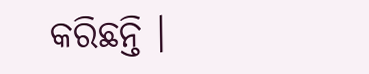କରିଛନ୍ତି ।